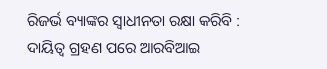ରିଜର୍ଭ ବ୍ୟାଙ୍କର ସ୍ୱାଧୀନତା ରକ୍ଷା କରିବି : ଦାୟିତ୍ୱ ଗ୍ରହଣ ପରେ ଆରବିଆଇ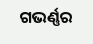ଗଭର୍ଣ୍ଣର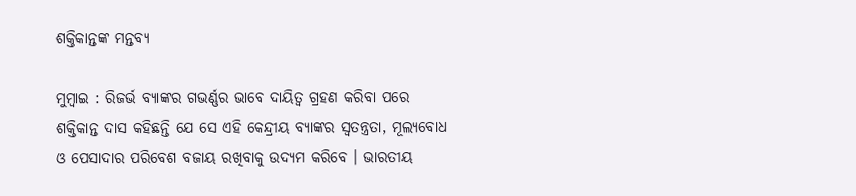ଶକ୍ତିକାନ୍ତଙ୍କ ମନ୍ତବ୍ୟ

ମୁମ୍ବାଇ : ରିଜର୍ଭ ବ୍ୟାଙ୍କର ଗଭର୍ଣ୍ଣର ଭାବେ ଦାୟିତ୍ୱ ଗ୍ରହଣ କରିବା ପରେ ଶକ୍ତିକାନ୍ତ ଦାସ କହିଛନ୍ତି ଯେ ସେ ଏହି କେନ୍ଦ୍ରୀୟ ବ୍ୟାଙ୍କର ସ୍ୱତନ୍ତ୍ରତା, ମୂଲ୍ୟବୋଧ ଓ ପେସାଦାର ପରିବେଶ ବଜାୟ ରଖିବାକୁ ଉଦ୍ୟମ କରିବେ । ଭାରତୀୟ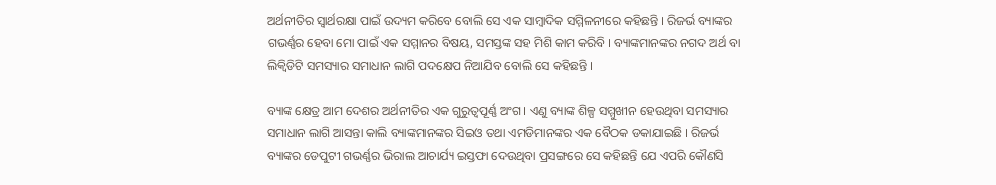ଅର୍ଥନୀତିର ସ୍ୱାର୍ଥରକ୍ଷା ପାଇଁ ଉଦ୍ୟମ କରିବେ ବୋଲି ସେ ଏକ ସାମ୍ବାଦିକ ସମ୍ମିଳନୀରେ କହିଛନ୍ତି । ରିଜର୍ଭ ବ୍ୟାଙ୍କର ଗଭର୍ଣ୍ଣର ହେବା ମୋ ପାଇଁ ଏକ ସମ୍ମାନର ବିଷୟ, ସମସ୍ତଙ୍କ ସହ ମିଶି କାମ କରିବି । ବ୍ୟାଙ୍କମାନଙ୍କର ନଗଦ ଅର୍ଥ ବା ଲିକ୍ୱିଡିଟି ସମସ୍ୟାର ସମାଧାନ ଲାଗି ପଦକ୍ଷେପ ନିଆଯିବ ବୋଲି ସେ କହିଛନ୍ତି ।

ବ୍ୟାଙ୍କ କ୍ଷେତ୍ର ଆମ ଦେଶର ଅର୍ଥନୀତିର ଏକ ଗୁରୁତ୍ୱପୂର୍ଣ୍ଣ ଅଂଗ । ଏଣୁ ବ୍ୟାଙ୍କ ଶିଳ୍ପ ସମ୍ମୁଖୀନ ହେଉଥିବା ସମସ୍ୟାର ସମାଧାନ ଲାଗି ଆସନ୍ତା କାଲି ବ୍ୟାଙ୍କମାନଙ୍କର ସିଇଓ ତଥା ଏମଡିମାନଙ୍କର ଏକ ବୈଠକ ଡକାଯାଇଛି । ରିଜର୍ଭ ବ୍ୟାଙ୍କର ଡେପୁଟୀ ଗଭର୍ଣ୍ଣର ଭିରାଲ ଆଚାର୍ଯ୍ୟ ଇସ୍ତଫା ଦେଉଥିବା ପ୍ରସଙ୍ଗରେ ସେ କହିଛନ୍ତି ଯେ ଏପରି କୌଣସି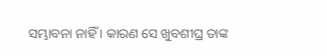ସମ୍ଭାବନା ନାହିଁ । କାରଣ ସେ ଖୁବଶୀଘ୍ର ତାଙ୍କ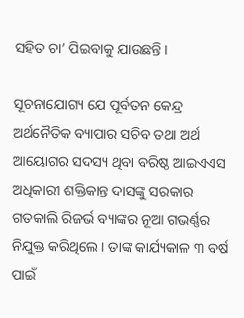ସହିତ ଚା’ ପିଇବାକୁ ଯାଉଛନ୍ତି ।

ସୂଚନାଯୋଗ୍ୟ ଯେ ପୂର୍ବତନ କେନ୍ଦ୍ର ଅର୍ଥନୈତିକ ବ୍ୟାପାର ସଚିବ ତଥା ଅର୍ଥ ଆୟୋଗର ସଦସ୍ୟ ଥିବା ବରିଷ୍ଠ ଆଇଏଏସ ଅଧିକାରୀ ଶକ୍ତିକାନ୍ତ ଦାସଙ୍କୁ ସରକାର ଗତକାଲି ରିଜର୍ଭ ବ୍ୟାଙ୍କର ନୂଆ ଗଭର୍ଣ୍ଣର ନିଯୁକ୍ତ କରିଥିଲେ । ତାଙ୍କ କାର୍ଯ୍ୟକାଳ ୩ ବର୍ଷ ପାଇଁ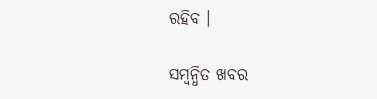ରହିବ ।

ସମ୍ବନ୍ଧିତ ଖବର